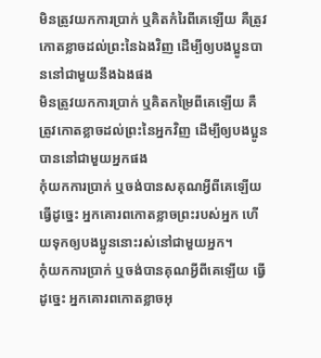មិនត្រូវយកការប្រាក់ ឬគិតកំរៃពីគេឡើយ គឺត្រូវកោតខ្លាចដល់ព្រះនៃឯងវិញ ដើម្បីឲ្យបងប្អូនបាននៅជាមួយនឹងឯងផង
មិនត្រូវយកការប្រាក់ ឬគិតកម្រៃពីគេឡើយ គឺត្រូវកោតខ្លាចដល់ព្រះនៃអ្នកវិញ ដើម្បីឲ្យបងប្អូនបាននៅជាមួយអ្នកផង
កុំយកការប្រាក់ ឬចង់បានសគុណអ្វីពីគេឡើយ ធ្វើដូច្នេះ អ្នកគោរពកោតខ្លាចព្រះរបស់អ្នក ហើយទុកឲ្យបងប្អូននោះរស់នៅជាមួយអ្នក។
កុំយកការប្រាក់ ឬចង់បានគុណអ្វីពីគេឡើយ ធ្វើដូច្នេះ អ្នកគោរពកោតខ្លាចអុ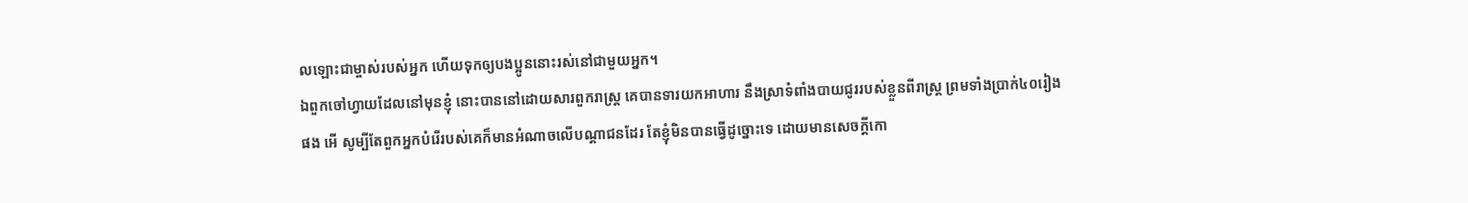លឡោះជាម្ចាស់របស់អ្នក ហើយទុកឲ្យបងប្អូននោះរស់នៅជាមួយអ្នក។
ឯពួកចៅហ្វាយដែលនៅមុនខ្ញុំ នោះបាននៅដោយសារពួករាស្ត្រ គេបានទារយកអាហារ នឹងស្រាទំពាំងបាយជូររបស់ខ្លួនពីរាស្ត្រ ព្រមទាំងប្រាក់៤០រៀងផង អើ សូម្បីតែពួកអ្នកបំរើរបស់គេក៏មានអំណាចលើបណ្តាជនដែរ តែខ្ញុំមិនបានធ្វើដូច្នោះទេ ដោយមានសេចក្ដីកោ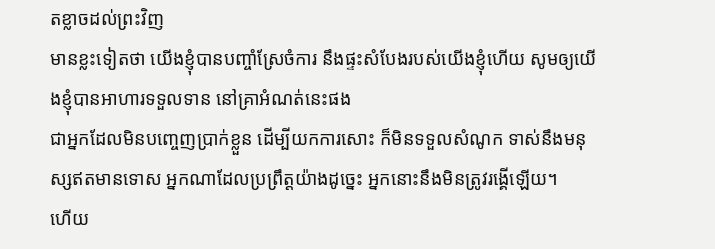តខ្លាចដល់ព្រះវិញ
មានខ្លះទៀតថា យើងខ្ញុំបានបញ្ចាំស្រែចំការ នឹងផ្ទះសំបែងរបស់យើងខ្ញុំហើយ សូមឲ្យយើងខ្ញុំបានអាហារទទួលទាន នៅគ្រាអំណត់នេះផង
ជាអ្នកដែលមិនបញ្ចេញប្រាក់ខ្លួន ដើម្បីយកការសោះ ក៏មិនទទួលសំណូក ទាស់នឹងមនុស្សឥតមានទោស អ្នកណាដែលប្រព្រឹត្តយ៉ាងដូច្នេះ អ្នកនោះនឹងមិនត្រូវរង្គើឡើយ។
ហើយ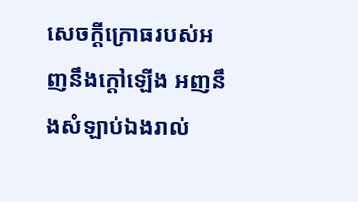សេចក្ដីក្រោធរបស់អញនឹងក្តៅឡើង អញនឹងសំឡាប់ឯងរាល់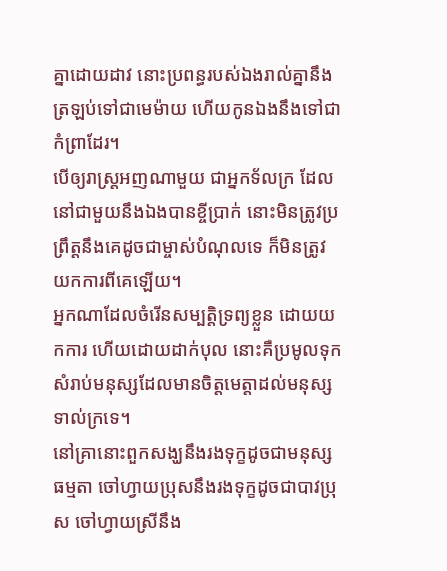គ្នាដោយដាវ នោះប្រពន្ធរបស់ឯងរាល់គ្នានឹងត្រឡប់ទៅជាមេម៉ាយ ហើយកូនឯងនឹងទៅជាកំព្រាដែរ។
បើឲ្យរាស្ត្រអញណាមួយ ជាអ្នកទ័លក្រ ដែលនៅជាមួយនឹងឯងបានខ្ចីប្រាក់ នោះមិនត្រូវប្រព្រឹត្តនឹងគេដូចជាម្ចាស់បំណុលទេ ក៏មិនត្រូវយកការពីគេឡើយ។
អ្នកណាដែលចំរើនសម្បត្តិទ្រព្យខ្លួន ដោយយកការ ហើយដោយដាក់បុល នោះគឺប្រមូលទុកសំរាប់មនុស្សដែលមានចិត្តមេត្តាដល់មនុស្សទាល់ក្រទេ។
នៅគ្រានោះពួកសង្ឃនឹងរងទុក្ខដូចជាមនុស្សធម្មតា ចៅហ្វាយប្រុសនឹងរងទុក្ខដូចជាបាវប្រុស ចៅហ្វាយស្រីនឹង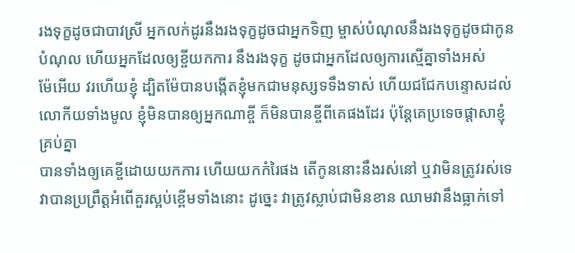រងទុក្ខដូចជាបាវស្រី អ្នកលក់ដូរនឹងរងទុក្ខដូចជាអ្នកទិញ ម្ចាស់បំណុលនឹងរងទុក្ខដូចជាកូនបំណុល ហើយអ្នកដែលឲ្យខ្ចីយកការ នឹងរងទុក្ខ ដូចជាអ្នកដែលឲ្យការស្មើគ្នាទាំងអស់
ម៉ែអើយ វរហើយខ្ញុំ ដ្បិតម៉ែបានបង្កើតខ្ញុំមកជាមនុស្សទទឹងទាស់ ហើយជជែកបន្ទោសដល់លោកីយទាំងមូល ខ្ញុំមិនបានឲ្យអ្នកណាខ្ចី ក៏មិនបានខ្ចីពីគេផងដែរ ប៉ុន្តែគេប្រទេចផ្តាសាខ្ញុំគ្រប់គ្នា
បានទាំងឲ្យគេខ្ចីដោយយកការ ហើយយកកំរៃផង តើកូននោះនឹងរស់នៅ ឬវាមិនត្រូវរស់ទេ វាបានប្រព្រឹត្តអំពើគួរស្អប់ខ្ពើមទាំងនោះ ដូច្នេះ វាត្រូវស្លាប់ជាមិនខាន ឈាមវានឹងធ្លាក់ទៅ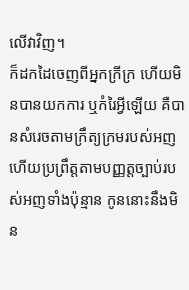លើវាវិញ។
ក៏ដកដៃចេញពីអ្នកក្រីក្រ ហើយមិនបានយកការ ឬកំរៃអ្វីឡើយ គឺបានសំរេចតាមក្រឹត្យក្រមរបស់អញ ហើយប្រព្រឹត្តតាមបញ្ញត្តច្បាប់របស់អញទាំងប៉ុន្មាន កូននោះនឹងមិន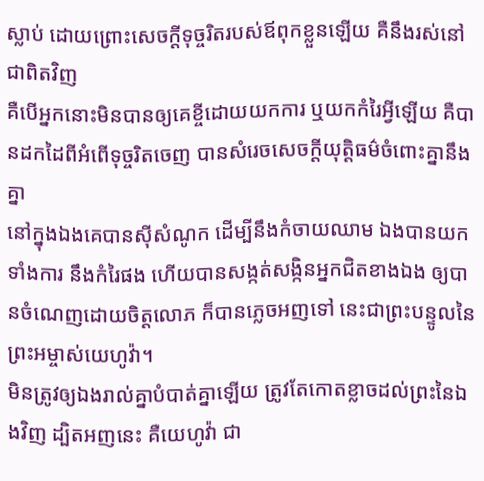ស្លាប់ ដោយព្រោះសេចក្ដីទុច្ចរិតរបស់ឪពុកខ្លួនឡើយ គឺនឹងរស់នៅជាពិតវិញ
គឺបើអ្នកនោះមិនបានឲ្យគេខ្ចីដោយយកការ ឬយកកំរៃអ្វីឡើយ គឺបានដកដៃពីអំពើទុច្ចរិតចេញ បានសំរេចសេចក្ដីយុត្តិធម៌ចំពោះគ្នានឹងគ្នា
នៅក្នុងឯងគេបានស៊ីសំណូក ដើម្បីនឹងកំចាយឈាម ឯងបានយកទាំងការ នឹងកំរៃផង ហើយបានសង្កត់សង្កិនអ្នកជិតខាងឯង ឲ្យបានចំណេញដោយចិត្តលោភ ក៏បានភ្លេចអញទៅ នេះជាព្រះបន្ទូលនៃព្រះអម្ចាស់យេហូវ៉ា។
មិនត្រូវឲ្យឯងរាល់គ្នាបំបាត់គ្នាឡើយ ត្រូវតែកោតខ្លាចដល់ព្រះនៃឯងវិញ ដ្បិតអញនេះ គឺយេហូវ៉ា ជា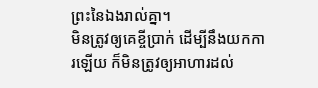ព្រះនៃឯងរាល់គ្នា។
មិនត្រូវឲ្យគេខ្ចីប្រាក់ ដើម្បីនឹងយកការឡើយ ក៏មិនត្រូវឲ្យអាហារដល់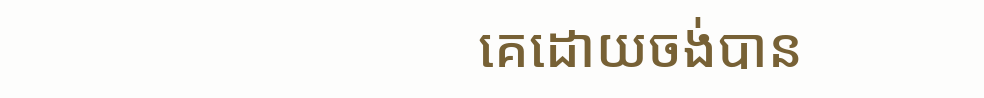គេដោយចង់បាន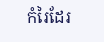កំរៃដែរ